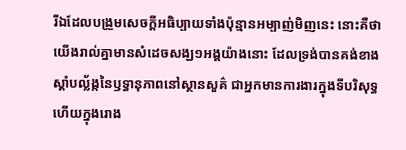រីឯដែលបង្រួមសេចក្ដីអធិប្បាយទាំងប៉ុន្មានអម្បាញ់មិញនេះ នោះគឺថា យើងរាល់គ្នាមានសំដេចសង្ឃ១អង្គយ៉ាងនោះ ដែលទ្រង់បានគង់ខាងស្តាំបល្ល័ង្កនៃឫទ្ធានុភាពនៅស្ថានសួគ៌ ជាអ្នកមានការងារក្នុងទីបរិសុទ្ធ ហើយក្នុងរោង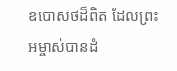ឧបោសថដ៏ពិត ដែលព្រះអម្ចាស់បានដំ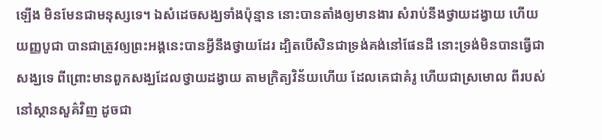ឡើង មិនមែនជាមនុស្សទេ។ ឯសំដេចសង្ឃទាំងប៉ុន្មាន នោះបានតាំងឲ្យមានងារ សំរាប់នឹងថ្វាយដង្វាយ ហើយយញ្ញបូជា បានជាត្រូវឲ្យព្រះអង្គនេះបានអ្វីនឹងថ្វាយដែរ ដ្បិតបើសិនជាទ្រង់គង់នៅផែនដី នោះទ្រង់មិនបានធ្វើជាសង្ឃទេ ពីព្រោះមានពួកសង្ឃដែលថ្វាយដង្វាយ តាមក្រិត្យវិន័យហើយ ដែលគេជាគំរូ ហើយជាស្រមោល ពីរបស់នៅស្ថានសួគ៌វិញ ដូចជា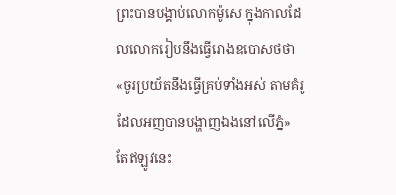ព្រះបានបង្គាប់លោកម៉ូសេ ក្នុងកាលដែលលោករៀបនឹងធ្វើរោងឧបោសថថា «ចូរប្រយ័តនឹងធ្វើគ្រប់ទាំងអស់ តាមគំរូដែលអញបានបង្ហាញឯងនៅលើភ្នំ» តែឥឡូវនេះ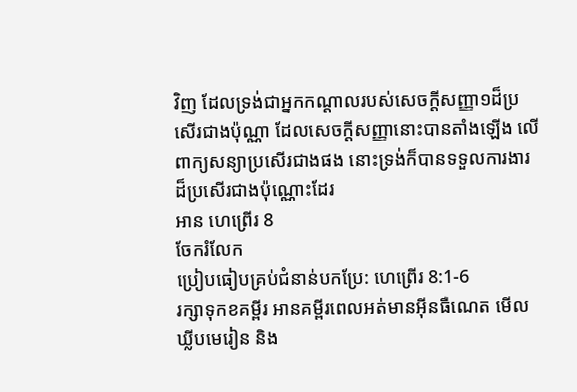វិញ ដែលទ្រង់ជាអ្នកកណ្តាលរបស់សេចក្ដីសញ្ញា១ដ៏ប្រសើរជាងប៉ុណ្ណា ដែលសេចក្ដីសញ្ញានោះបានតាំងឡើង លើពាក្យសន្យាប្រសើរជាងផង នោះទ្រង់ក៏បានទទួលការងារដ៏ប្រសើរជាងប៉ុណ្ណោះដែរ
អាន ហេព្រើរ 8
ចែករំលែក
ប្រៀបធៀបគ្រប់ជំនាន់បកប្រែ: ហេព្រើរ 8:1-6
រក្សាទុកខគម្ពីរ អានគម្ពីរពេលអត់មានអ៊ីនធឺណេត មើលឃ្លីបមេរៀន និង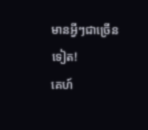មានអ្វីៗជាច្រើនទៀត!
គេហ៍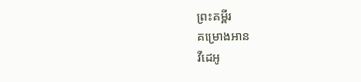ព្រះគម្ពីរ
គម្រោងអាន
វីដេអូ